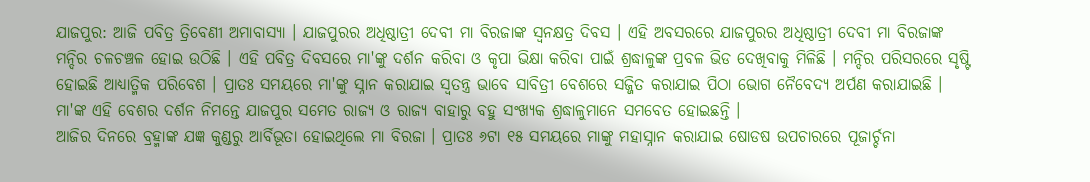ଯାଜପୁର: ଆଜି ପବିତ୍ର ତ୍ରିବେଣୀ ଅମାବାସ୍ୟା । ଯାଜପୁରର ଅଧିଷ୍ଠାତ୍ରୀ ଦେବୀ ମା ବିରଜାଙ୍କ ସ୍ବନକ୍ଷତ୍ର ଦିବସ । ଏହି ଅବସରରେ ଯାଜପୁରର ଅଧିଷ୍ଠାତ୍ରୀ ଦେବୀ ମା ବିରଜାଙ୍କ ମନ୍ଦିର ଚଳଚଞ୍ଚଳ ହୋଇ ଉଠିଛି । ଏହି ପବିତ୍ର ଦିବସରେ ମା'ଙ୍କୁ ଦର୍ଶନ କରିବା ଓ କୃପା ଭିକ୍ଷା କରିବା ପାଇଁ ଶ୍ରଦ୍ଧାଳୁଙ୍କ ପ୍ରବଳ ଭିଡ ଦେଖିବାକୁ ମିଳିଛି । ମନ୍ଦିର ପରିସରରେ ସୃଷ୍ଟି ହୋଇଛି ଆଧ୍ୟାତ୍ମିକ ପରିବେଶ । ପ୍ରାତଃ ସମୟରେ ମା'ଙ୍କୁ ସ୍ନାନ କରାଯାଇ ସ୍ବତନ୍ତ୍ର ଭାବେ ସାବିତ୍ରୀ ବେଶରେ ସଜ୍ଜିତ କରାଯାଇ ପିଠା ଭୋଗ ନୈବେଦ୍ୟ ଅର୍ପଣ କରାଯାଇଛି । ମା'ଙ୍କ ଏହି ବେଶର ଦର୍ଶନ ନିମନ୍ତେ ଯାଜପୁର ସମେତ ରାଜ୍ୟ ଓ ରାଜ୍ୟ ବାହାରୁ ବହୁ ସଂଖ୍ୟକ ଶ୍ରଦ୍ଧାଳୁମାନେ ସମବେତ ହୋଇଛନ୍ତି ।
ଆଜିର ଦିନରେ ବ୍ରହ୍ମାଙ୍କ ଯଜ୍ଞ କୁଣ୍ଡରୁ ଆର୍ବିଭୂତା ହୋଇଥିଲେ ମା ବିରଜା । ପ୍ରାତଃ ୬ଟା ୧୫ ସମୟରେ ମାଙ୍କୁ ମହାସ୍ନାନ କରାଯାଇ ଷୋଡଷ ଉପଚାରରେ ପୂଜାର୍ଚ୍ଚନା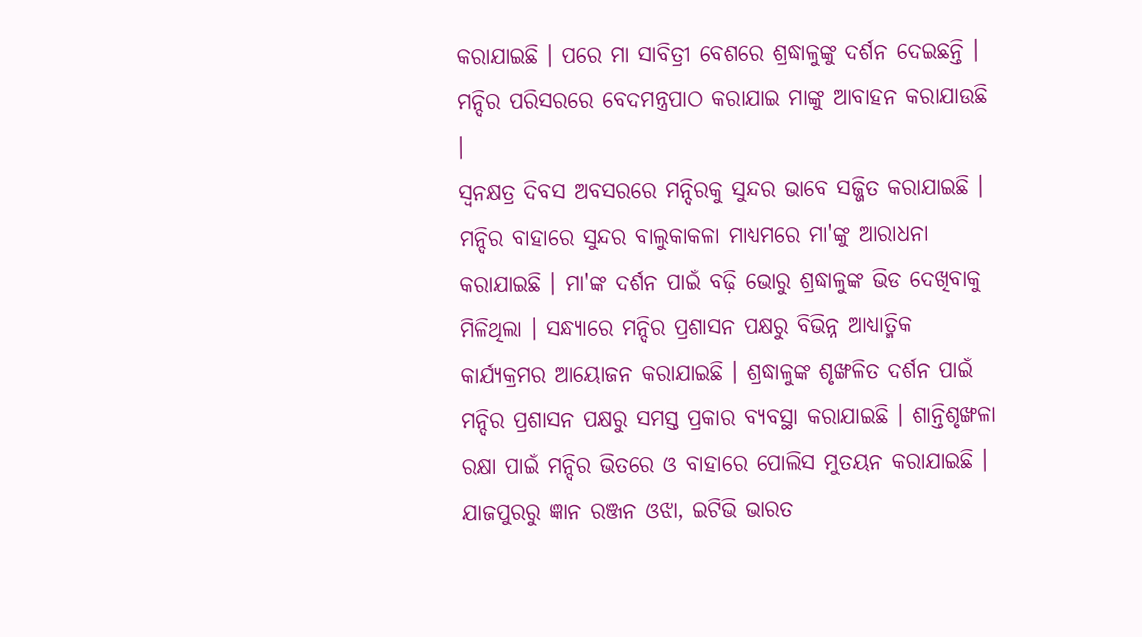କରାଯାଇଛି । ପରେ ମା ସାବିତ୍ରୀ ବେଶରେ ଶ୍ରଦ୍ଧାଳୁଙ୍କୁ ଦର୍ଶନ ଦେଇଛନ୍ତି । ମନ୍ଦିର ପରିସରରେ ବେଦମନ୍ତ୍ରପାଠ କରାଯାଇ ମାଙ୍କୁ ଆବାହନ କରାଯାଉଛି ।
ସ୍ବନକ୍ଷତ୍ର ଦିବସ ଅବସରରେ ମନ୍ଦିରକୁ ସୁନ୍ଦର ଭାବେ ସଜ୍ଜିତ କରାଯାଇଛି । ମନ୍ଦିର ବାହାରେ ସୁନ୍ଦର ବାଲୁକାକଳା ମାଧ୍ୟମରେ ମା'ଙ୍କୁ ଆରାଧନା କରାଯାଇଛି । ମା'ଙ୍କ ଦର୍ଶନ ପାଇଁ ବଢ଼ି ଭୋରୁ ଶ୍ରଦ୍ଧାଳୁଙ୍କ ଭିଡ ଦେଖିବାକୁ ମିଳିଥିଲା । ସନ୍ଧ୍ୟାରେ ମନ୍ଦିର ପ୍ରଶାସନ ପକ୍ଷରୁ ବିଭିନ୍ନ ଆଧ୍ୟାତ୍ମିକ କାର୍ଯ୍ୟକ୍ରମର ଆୟୋଜନ କରାଯାଇଛି । ଶ୍ରଦ୍ଧାଳୁଙ୍କ ଶୃଙ୍ଖଳିତ ଦର୍ଶନ ପାଇଁ ମନ୍ଦିର ପ୍ରଶାସନ ପକ୍ଷରୁ ସମସ୍ତ ପ୍ରକାର ବ୍ୟବସ୍ଥା କରାଯାଇଛି । ଶାନ୍ତିଶୃଙ୍ଖଳା ରକ୍ଷା ପାଇଁ ମନ୍ଦିର ଭିତରେ ଓ ବାହାରେ ପୋଲିସ ମୁତୟନ କରାଯାଇଛି ।
ଯାଜପୁରରୁ ଜ୍ଞାନ ରଞ୍ଜନ ଓଝା, ଇଟିଭି ଭାରତ